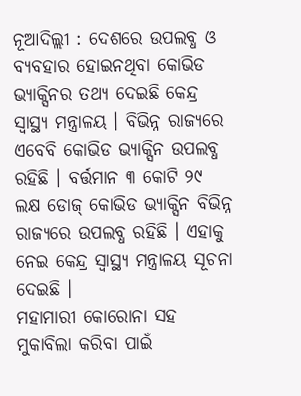ନୂଆଦିଲ୍ଲୀ : ଦେଶରେ ଉପଲବ୍ଧ ଓ ବ୍ୟବହାର ହୋଇନଥିବା କୋଭିଡ ଭ୍ୟାକ୍ସିନର ତଥ୍ୟ ଦେଇଛି କେନ୍ଦ୍ର ସ୍ବାସ୍ଥ୍ୟ ମନ୍ତ୍ରାଳୟ । ବିଭିନ୍ନ ରାଜ୍ୟରେ ଏବେବି କୋଭିଡ ଭ୍ୟାକ୍ସିନ ଉପଲବ୍ଧ ରହିଛି । ବର୍ତ୍ତମାନ ୩ କୋଟି ୨୯ ଲକ୍ଷ ଡୋଜ୍ କୋଭିଡ ଭ୍ୟାକ୍ସିନ ବିଭିନ୍ନ ରାଜ୍ୟରେ ଉପଲବ୍ଧ ରହିଛି । ଏହାକୁ ନେଇ କେନ୍ଦ୍ର ସ୍ବାସ୍ଥ୍ୟ ମନ୍ତ୍ରାଳୟ ସୂଚନା ଦେଇଛି ।
ମହାମାରୀ କୋରୋନା ସହ ମୁକାବିଲା କରିବା ପାଇଁ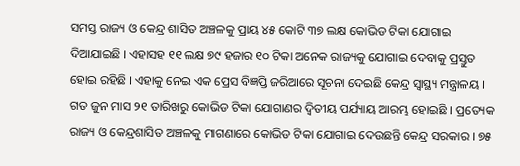ସମସ୍ତ ରାଜ୍ୟ ଓ କେନ୍ଦ୍ର ଶାସିତ ଅଞ୍ଚଳକୁ ପ୍ରାୟ ୪୫ କୋଟି ୩୭ ଲକ୍ଷ କୋଭିଡ ଟିକା ଯୋଗାଇ ଦିଆଯାଇଛି । ଏହାସହ ୧୧ ଲକ୍ଷ ୭୯ ହଜାର ୧୦ ଟିକା ଅନେକ ରାଜ୍ୟକୁ ଯୋଗାଇ ଦେବାକୁ ପ୍ରସ୍ତୁତ ହୋଇ ରହିଛି । ଏହାକୁ ନେଇ ଏକ ପ୍ରେସ ବିଜ୍ଞପ୍ତି ଜରିଆରେ ସୂଚନା ଦେଇଛି କେନ୍ଦ୍ର ସ୍ବାସ୍ଥ୍ୟ ମନ୍ତ୍ରାଳୟ ।
ଗତ ଜୁନ ମାସ ୨୧ ତାରିଖରୁ କୋଭିଡ ଟିକା ଯୋଗାଣର ଦ୍ବିତୀୟ ପର୍ଯ୍ୟାୟ ଆରମ୍ଭ ହୋଇଛି । ପ୍ରତ୍ୟେକ ରାଜ୍ୟ ଓ କେନ୍ଦ୍ରଶାସିତ ଅଞ୍ଚଳକୁ ମାଗଣାରେ କୋଭିଡ ଟିକା ଯୋଗାଇ ଦେଉଛନ୍ତି କେନ୍ଦ୍ର ସରକାର । ୭୫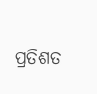ପ୍ରତିଶତ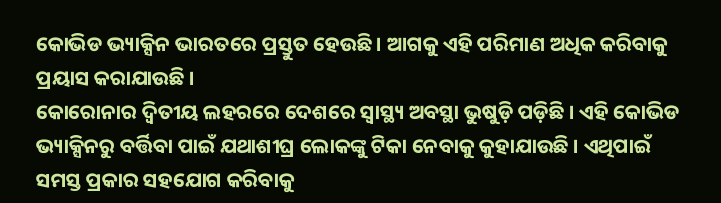କୋଭିଡ ଭ୍ୟାକ୍ସିନ ଭାରତରେ ପ୍ରସ୍ତୁତ ହେଉଛି । ଆଗକୁ ଏହି ପରିମାଣ ଅଧିକ କରିବାକୁ ପ୍ରୟାସ କରାଯାଉଛି ।
କୋରୋନାର ଦ୍ବିତୀୟ ଲହରରେ ଦେଶରେ ସ୍ବାସ୍ଥ୍ୟ ଅବସ୍ଥା ଭୁଷୁଡ଼ି ପଡ଼ିଛି । ଏହି କୋଭିଡ ଭ୍ୟାକ୍ସିନରୁ ବର୍ତ୍ତିବା ପାଇଁ ଯଥାଶୀଘ୍ର ଲୋକଙ୍କୁ ଟିକା ନେବାକୁ କୁହାଯାଉଛି । ଏଥିପାଇଁ ସମସ୍ତ ପ୍ରକାର ସହଯୋଗ କରିବାକୁ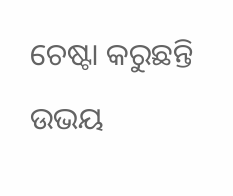ଚେଷ୍ଟା କରୁଛନ୍ତି ଉଭୟ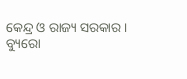କେନ୍ଦ୍ର ଓ ରାଜ୍ୟ ସରକାର ।
ବ୍ୟୁରୋ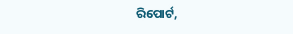ରିପୋର୍ଟ,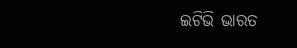ଇଟିଭି ଭାରତ